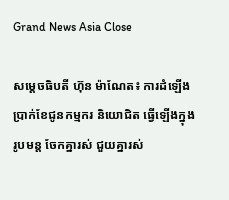Grand News Asia Close

សម្ដេចធិបតី ហ៊ុន ម៉ាណែត៖ ការដំឡើងប្រាក់ខែជូនកម្មករ និយោជិត ធ្វើឡើងក្នុងរូបមន្ត ចែកគ្នារស់ ជួយគ្នារស់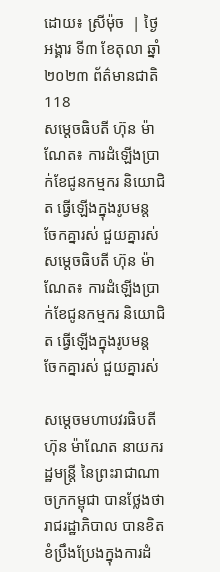ដោយ៖ ស្រីម៉ុច  | ថ្ងៃអង្គារ ទី៣ ខែតុលា ឆ្នាំ២០២៣ ព័ត៌មានជាតិ 118
សម្ដេចធិបតី ហ៊ុន ម៉ាណែត៖ ការដំឡើងប្រាក់ខែជូនកម្មករ និយោជិត ធ្វើឡើងក្នុងរូបមន្ត ចែកគ្នារស់ ជួយគ្នារស់ សម្ដេចធិបតី ហ៊ុន ម៉ាណែត៖ ការដំឡើងប្រាក់ខែជូនកម្មករ និយោជិត ធ្វើឡើងក្នុងរូបមន្ត ចែកគ្នារស់ ជួយគ្នារស់

សម្តេចមហាបវរធិបតី ហ៊ុន ម៉ាណែត នាយករដ្ឋមន្ត្រី នៃព្រះរាជាណាចក្រកម្ពុជា បានថ្លែងថា រាជរដ្ឋាភិបាល បានខិតខំប្រឹងប្រែងក្នុងការដំ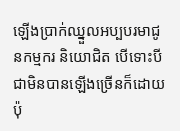ឡើងប្រាក់ឈ្នួលអប្បបរមាជូនកម្មករ និយោជិត បើទោះបីជាមិនបានឡើងច្រើនក៏ដោយ ប៉ុ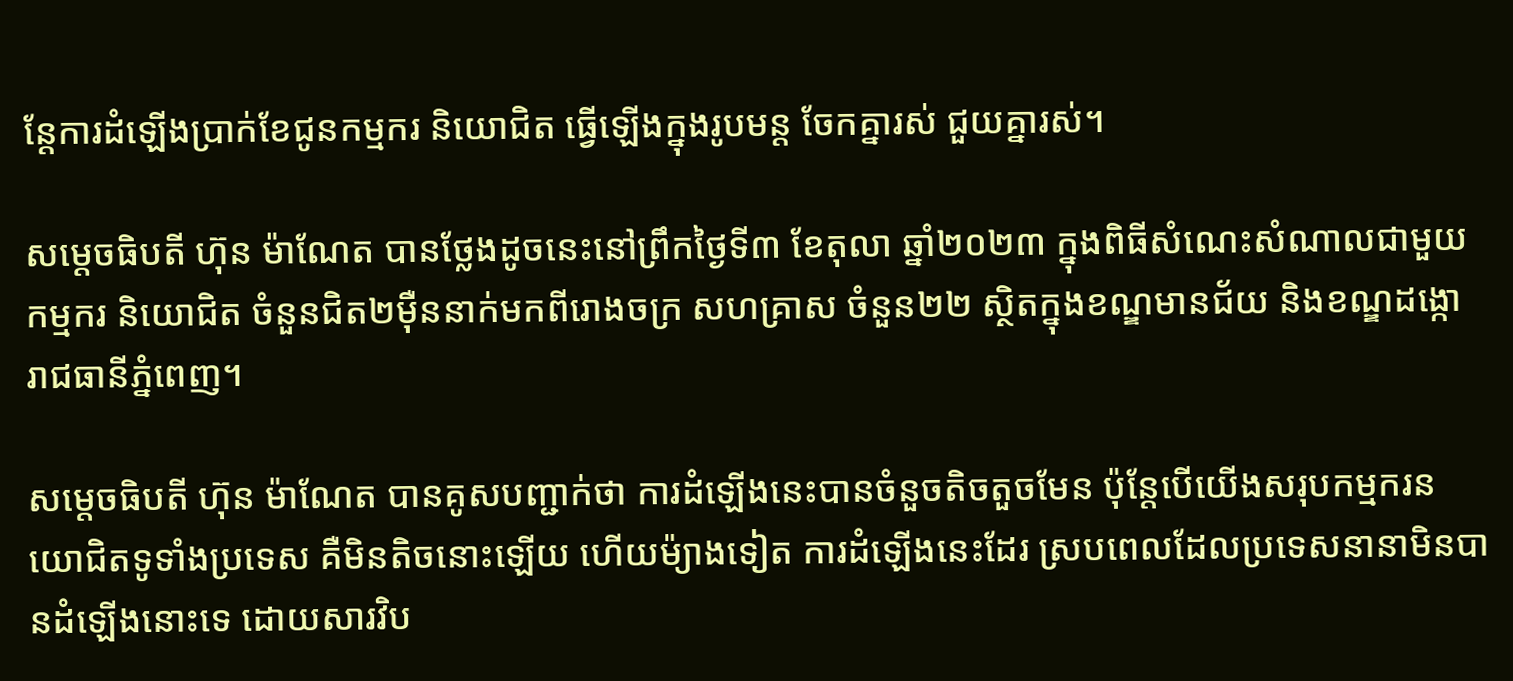ន្តែការដំឡើងប្រាក់ខែជូនកម្មករ និយោជិត ធ្វើឡើងក្នុងរូបមន្ត ចែកគ្នារស់ ជួយគ្នារស់។

សម្តេចធិបតី ហ៊ុន ម៉ាណែត បានថ្លែងដូចនេះនៅព្រឹកថ្ងៃទី៣ ខែតុលា ឆ្នាំ២០២៣ ក្នុងពិធីសំណេះសំណាលជាមួយកម្មករ និយោជិត ចំនួនជិត២ម៉ឺននាក់មកពីរោងចក្រ សហគ្រាស ចំនួន២២ ស្ថិតក្នុងខណ្ឌមានជ័យ និងខណ្ឌដង្កោ រាជធានីភ្នំពេញ។

សម្តេចធិបតី ហ៊ុន ម៉ាណែត បានគូសបញ្ជាក់ថា ការដំឡើងនេះបានចំនួចតិចតួចមែន ប៉ុន្តែបើយើងសរុបកម្មករនយោជិតទូទាំងប្រទេស គឺមិនតិចនោះឡើយ ហើយម៉្យាងទៀត ការដំឡើងនេះដែរ ស្របពេលដែលប្រទេសនានាមិនបានដំឡើងនោះទេ ដោយសារវិប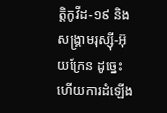ត្តិកូវីដ-១៩ និងសង្រ្គាមរុស្ស៊ី-អ៊ុយក្រែន ដូច្នេះហើយការដំឡើង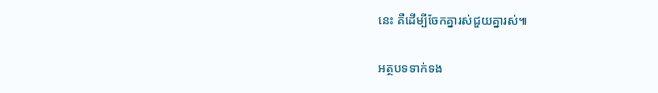នេះ គឺដើម្បីចែកគ្នារស់ជួយគ្នារស់៕

អត្ថបទទាក់ទង